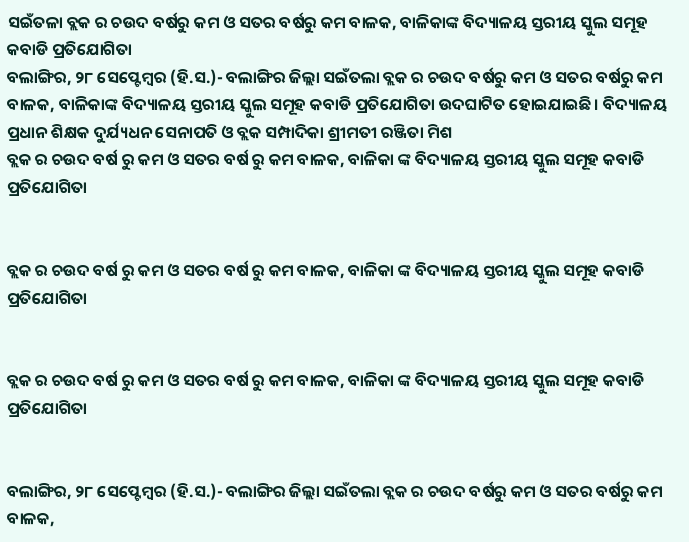ସଇଁତଳା ବ୍ଲକ ର ଚଉଦ ବର୍ଷରୁ କମ ଓ ସତର ବର୍ଷରୁ କମ ବାଳକ, ବାଳିକାଙ୍କ ବିଦ୍ୟାଳୟ ସ୍ତରୀୟ ସ୍କୁଲ ସମୂହ କବାଡି ପ୍ରତିଯୋଗିତା
ବଲାଙ୍ଗିର, ୨୮ ସେପ୍ଟେମ୍ବର (ହି.ସ.)- ବଲାଙ୍ଗିର ଜିଲ୍ଲା ସଇଁତଲା ବ୍ଲକ ର ଚଉଦ ବର୍ଷରୁ କମ ଓ ସତର ବର୍ଷରୁ କମ ବାଳକ, ବାଳିକାଙ୍କ ବିଦ୍ୟାଳୟ ସ୍ତରୀୟ ସ୍କୁଲ ସମୂହ କବାଡି ପ୍ରତିଯୋଗିତା ଉଦଘାଟିତ ହୋଇଯାଇଛି। ବିଦ୍ୟାଳୟ ପ୍ରଧାନ ଶିକ୍ଷକ ଦୁର୍ଯ୍ୟଧନ ସେନାପତି ଓ ବ୍ଲକ ସମ୍ପାଦିକା ଶ୍ରୀମତୀ ରଞ୍ଜିତା ମିଶ
ବ୍ଲକ ର ଚଉଦ ବର୍ଷ ରୁ କମ ଓ ସତର ବର୍ଷ ରୁ କମ ବାଳକ, ବାଳିକା ଙ୍କ ବିଦ୍ୟାଳୟ ସ୍ତରୀୟ ସ୍କୁଲ ସମୂହ କବାଡି ପ୍ରତିଯୋଗିତା


ବ୍ଲକ ର ଚଉଦ ବର୍ଷ ରୁ କମ ଓ ସତର ବର୍ଷ ରୁ କମ ବାଳକ, ବାଳିକା ଙ୍କ ବିଦ୍ୟାଳୟ ସ୍ତରୀୟ ସ୍କୁଲ ସମୂହ କବାଡି ପ୍ରତିଯୋଗିତା


ବ୍ଲକ ର ଚଉଦ ବର୍ଷ ରୁ କମ ଓ ସତର ବର୍ଷ ରୁ କମ ବାଳକ, ବାଳିକା ଙ୍କ ବିଦ୍ୟାଳୟ ସ୍ତରୀୟ ସ୍କୁଲ ସମୂହ କବାଡି ପ୍ରତିଯୋଗିତା


ବଲାଙ୍ଗିର, ୨୮ ସେପ୍ଟେମ୍ବର (ହି.ସ.)- ବଲାଙ୍ଗିର ଜିଲ୍ଲା ସଇଁତଲା ବ୍ଲକ ର ଚଉଦ ବର୍ଷରୁ କମ ଓ ସତର ବର୍ଷରୁ କମ ବାଳକ,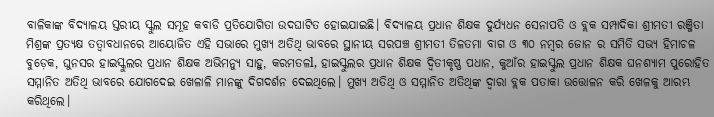ବାଳିକାଙ୍କ ବିଦ୍ୟାଳୟ ସ୍ତରୀୟ ସ୍କୁଲ ସମୂହ କବାଡି ପ୍ରତିଯୋଗିତା ଉଦଘାଟିତ ହୋଇଯାଇଛି। ବିଦ୍ୟାଳୟ ପ୍ରଧାନ ଶିକ୍ଷକ ଦୁର୍ଯ୍ୟଧନ ସେନାପତି ଓ ବ୍ଲକ ସମ୍ପାଦିକା ଶ୍ରୀମତୀ ରଞ୍ଜିତା ମିଶ୍ରଙ୍କ ପ୍ରତ୍ୟକ୍ଷ ତତ୍ଵାବଧାନରେ ଆୟୋଜିତ ଏହି ସଭାରେ ମୁଖ୍ୟ ଅତିଥି ଭାବରେ ସ୍ଥାନୀୟ ସରପଞ୍ଚ ଶ୍ରୀମତୀ ତିଳତମା ବାଗ ଓ ୩୦ ନମ୍ବର ଜୋନ ର ସମିତି ସଭ୍ୟ ହିମାଚଳ ବୁଡ଼େକ, ଘୁନସର ହାଇସ୍କୁଲର ପ୍ରଧାନ ଶିକ୍ଷକ ଅଭିମନ୍ୟୁ ସାହୁ, କରମତଳl, ହାଇସ୍କୁଲର ପ୍ରଧାନ ଶିକ୍ଷକ ଦ୍ୱିତୀକୃଷ୍ଣ ପଧାନ, କୁଆଁର ହାଇସ୍କୁଲ ପ୍ରଧାନ ଶିକ୍ଷକ ଘନଶ୍ୟାମ ପୁରୋହିତ ସମ୍ମାନିତ ଅତିଥି ଭାବରେ ଯୋଗଦେଇ ଖେଳାଳି ମାନଙ୍କୁ ଦିଗଦର୍ଶନ ଦେଇଥିଲେ। ମୁଖ୍ୟ ଅତିଥି ଓ ସମ୍ମାନିତ ଅତିଥିଙ୍କ ଦ୍ଵାରା ବ୍ଲକ ପତାକା ଉତ୍ତୋଳନ କରି ଖେଳକୁ ଆରମ୍ଭ କରିଥିଲେ।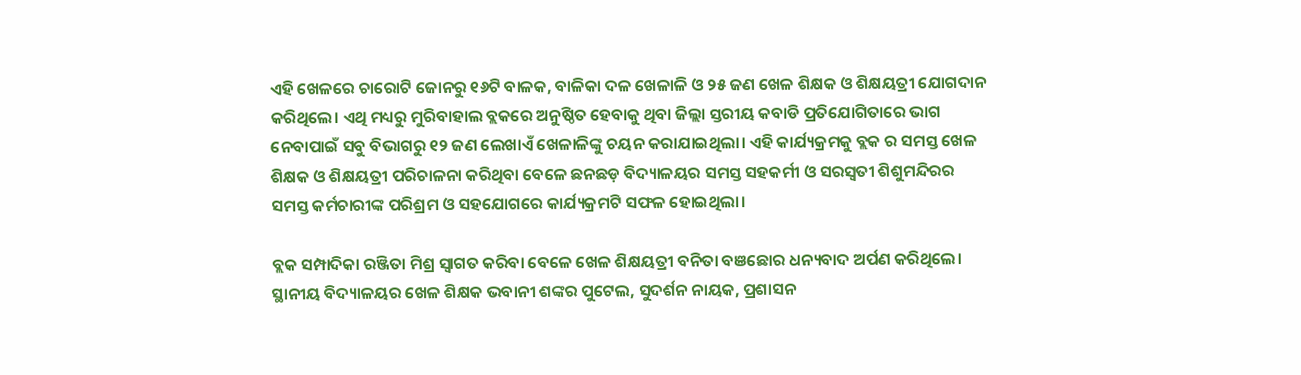ଏହି ଖେଳରେ ଚାରୋଟି ଜୋନରୁ ୧୬ଟି ବାଳକ, ବାଳିକା ଦଳ ଖେଳାଳି ଓ ୨୫ ଜଣ ଖେଳ ଶିକ୍ଷକ ଓ ଶିକ୍ଷୟତ୍ରୀ ଯୋଗଦାନ କରିଥିଲେ। ଏଥି ମଧ୍ୟରୁ ମୁରିବାହାଲ ବ୍ଲକରେ ଅନୁଷ୍ଠିତ ହେବାକୁ ଥିବା ଜିଲ୍ଲା ସ୍ତରୀୟ କବାଡି ପ୍ରତିଯୋଗିତାରେ ଭାଗ ନେବାପାଇଁ ସବୁ ବିଭାଗରୁ ୧୨ ଜଣ ଲେଖାଏଁ ଖେଳାଳିଙ୍କୁ ଚୟନ କରାଯାଇଥିଲା। ଏହି କାର୍ଯ୍ୟକ୍ରମକୁ ବ୍ଲକ ର ସମସ୍ତ ଖେଳ ଶିକ୍ଷକ ଓ ଶିକ୍ଷୟତ୍ରୀ ପରିଚାଳନା କରିଥିବା ବେଳେ ଛନଛଡ଼ ବିଦ୍ୟାଳୟର ସମସ୍ତ ସହକର୍ମୀ ଓ ସରସ୍ବତୀ ଶିଶୁମନ୍ଦିରର ସମସ୍ତ କର୍ମଚାରୀଙ୍କ ପରିଶ୍ରମ ଓ ସହଯୋଗରେ କାର୍ଯ୍ୟକ୍ରମଟି ସଫଳ ହୋଇଥିଲା।

ବ୍ଲକ ସମ୍ପାଦିକା ରଞ୍ଜିତା ମିଶ୍ର ସ୍ୱାଗତ କରିବା ବେଳେ ଖେଳ ଶିକ୍ଷୟତ୍ରୀ ବନିତା ବଞଛୋର ଧନ୍ୟବାଦ ଅର୍ପଣ କରିଥିଲେ। ସ୍ଥାନୀୟ ବିଦ୍ୟାଳୟର ଖେଳ ଶିକ୍ଷକ ଭବାନୀ ଶଙ୍କର ପୁଟେଲ, ସୁଦର୍ଶନ ନାୟକ, ପ୍ରଶାସନ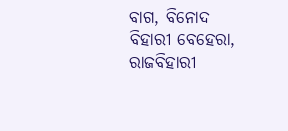ବାଗ, ବିନୋଦ ବିହାରୀ ବେହେରା, ରାଜବିହାରୀ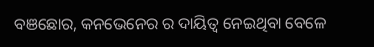ବଞଛୋର, କନଭେନେର ର ଦାୟିତ୍ୱ ନେଇଥିବା ବେଳେ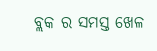ବ୍ଲକ ର ସମସ୍ତ ଖେଳ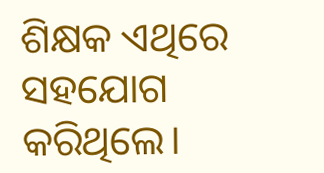ଶିକ୍ଷକ ଏଥିରେ ସହଯୋଗ କରିଥିଲେ।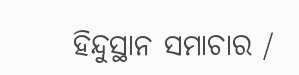ହିନ୍ଦୁସ୍ଥାନ ସମାଚାର /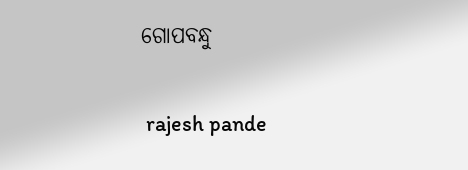ଗୋପବନ୍ଧୁ


 rajesh pande